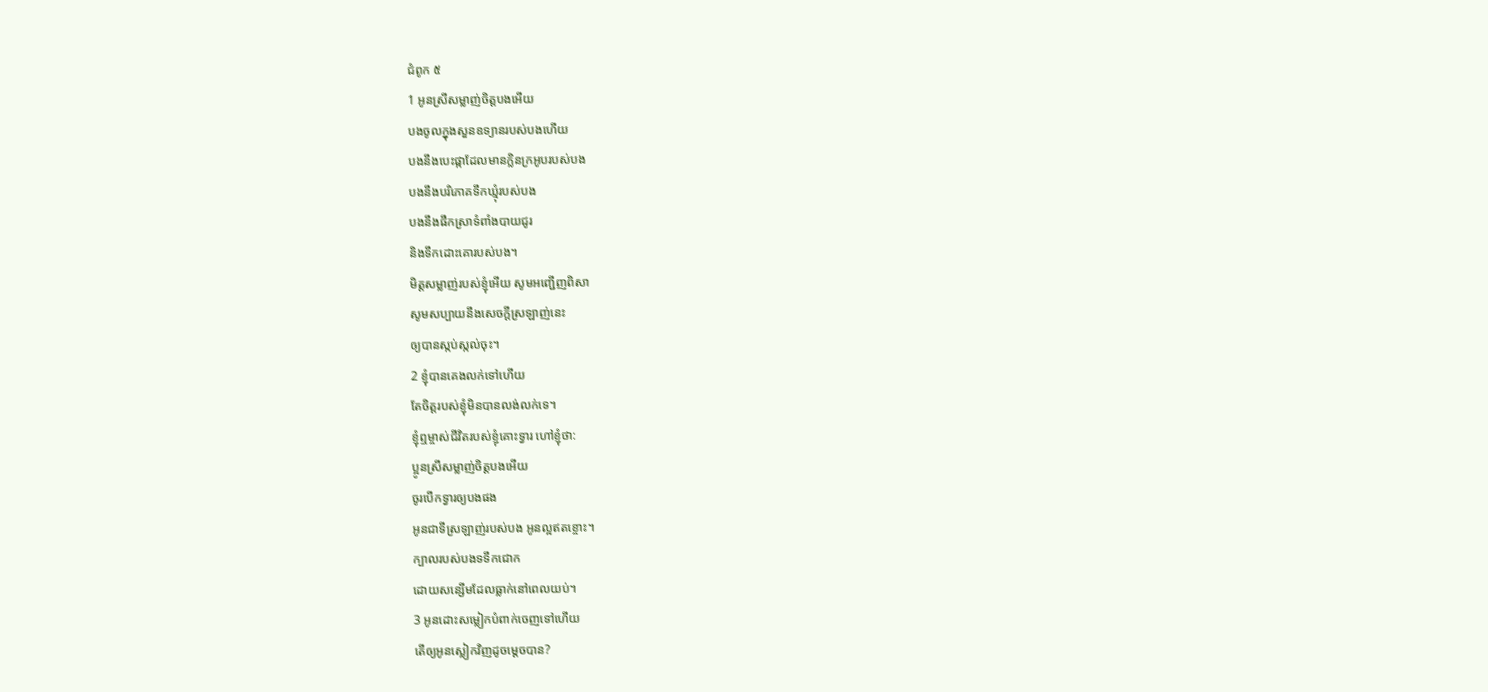ជំពូក ៥
1 អូនស្រីសម្លាញ់ចិត្តបងអើយ
បងចូលក្នុងសួនឧទ្យានរបស់បងហើយ
បងនឹងបេះផ្កាដែលមានក្លិនក្រអូបរបស់បង
បងនឹងបរិភោគទឹកឃ្មុំរបស់បង
បងនឹងផឹកស្រាទំពាំងបាយជូរ
និងទឹកដោះគោរបស់បង។
មិត្តសម្លាញ់របស់ខ្ញុំអើយ សូមអញ្ជើញពិសា
សូមសប្បាយនឹងសេចក្ដីស្រឡាញ់នេះ
ឲ្យបានស្កប់ស្កល់ចុះ។
2 ខ្ញុំបានគេងលក់ទៅហើយ
តែចិត្តរបស់ខ្ញុំមិនបានលង់លក់ទេ។
ខ្ញុំឮម្ចាស់ជីវិតរបស់ខ្ញុំគោះទ្វារ ហៅខ្ញុំថា:
ប្អូនស្រីសម្លាញ់ចិត្តបងអើយ
ចូរបើកទ្វារឲ្យបងផង
អូនជាទីស្រឡាញ់របស់បង អូនល្អឥតខ្ចោះ។
ក្បាលរបស់បងទទឹកជោក
ដោយសន្សើមដែលធ្លាក់នៅពេលយប់។
3 អូនដោះសម្លៀកបំពាក់ចេញទៅហើយ
តើឲ្យអូនស្លៀកវិញដូចម្ដេចបាន?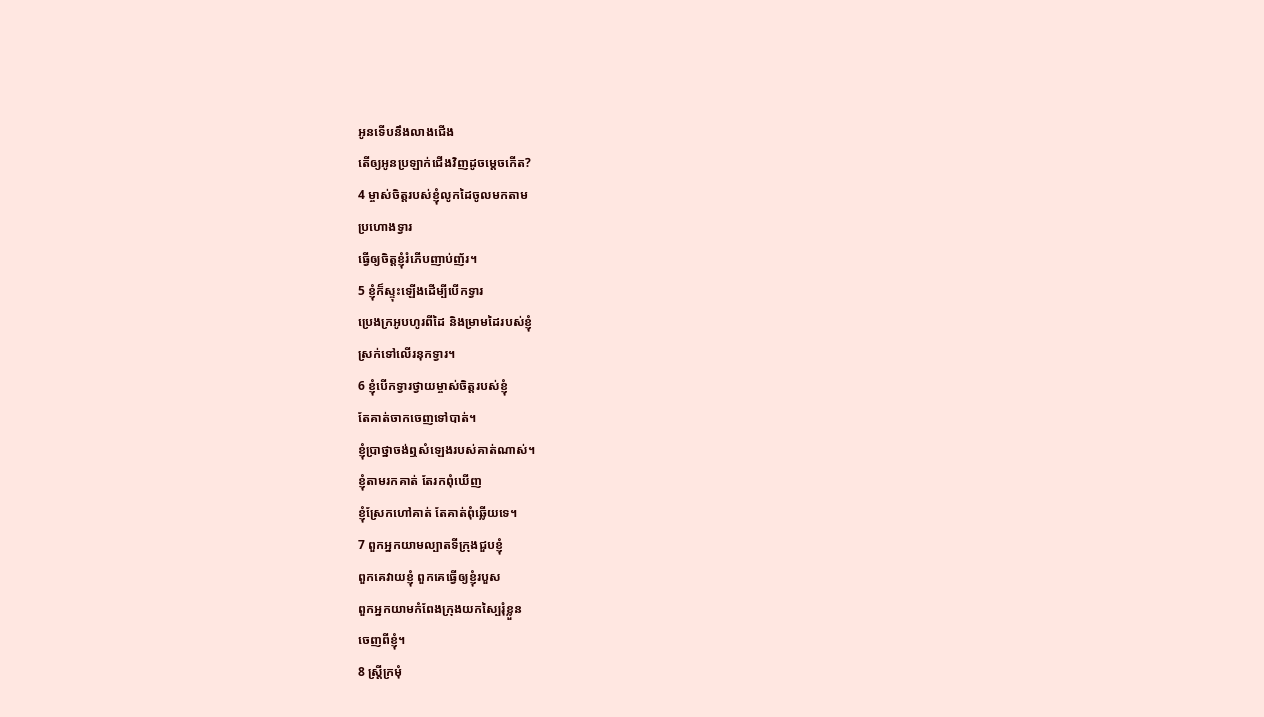អូនទើបនឹងលាងជើង
តើឲ្យអូនប្រឡាក់ជើងវិញដូចម្ដេចកើត?
4 ម្ចាស់ចិត្តរបស់ខ្ញុំលូកដៃចូលមកតាម
ប្រហោងទ្វារ
ធ្វើឲ្យចិត្តខ្ញុំរំភើបញាប់ញ័រ។
5 ខ្ញុំក៏ស្ទុះឡើងដើម្បីបើកទ្វារ
ប្រេងក្រអូបហូរពីដៃ និងម្រាមដៃរបស់ខ្ញុំ
ស្រក់ទៅលើរនុកទ្វារ។
6 ខ្ញុំបើកទ្វារថ្វាយម្ចាស់ចិត្តរបស់ខ្ញុំ
តែគាត់ចាកចេញទៅបាត់។
ខ្ញុំប្រាថ្នាចង់ឮសំឡេងរបស់គាត់ណាស់។
ខ្ញុំតាមរកគាត់ តែរកពុំឃើញ
ខ្ញុំស្រែកហៅគាត់ តែគាត់ពុំឆ្លើយទេ។
7 ពួកអ្នកយាមល្បាតទីក្រុងជួបខ្ញុំ
ពួកគេវាយខ្ញុំ ពួកគេធ្វើឲ្យខ្ញុំរបួស
ពួកអ្នកយាមកំពែងក្រុងយកស្បៃរុំខ្លួន
ចេញពីខ្ញុំ។
8 ស្ត្រីក្រមុំ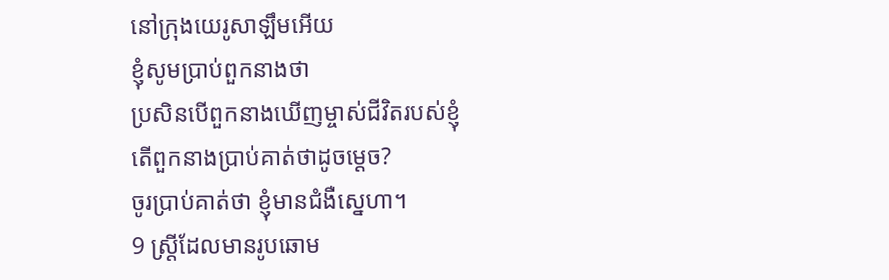នៅក្រុងយេរូសាឡឹមអើយ
ខ្ញុំសូមប្រាប់ពួកនាងថា
ប្រសិនបើពួកនាងឃើញម្ចាស់ជីវិតរបស់ខ្ញុំ
តើពួកនាងប្រាប់គាត់ថាដូចម្ដេច?
ចូរប្រាប់គាត់ថា ខ្ញុំមានជំងឺស្នេហា។
9 ស្ត្រីដែលមានរូបឆោម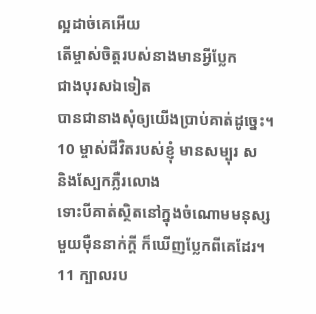ល្អដាច់គេអើយ
តើម្ចាស់ចិត្តរបស់នាងមានអ្វីប្លែក
ជាងបុរសឯទៀត
បានជានាងសុំឲ្យយើងប្រាប់គាត់ដូច្នេះ។
10 ម្ចាស់ជីវិតរបស់ខ្ញុំ មានសម្បុរ ស
និងស្បែកភ្លឺរលោង
ទោះបីគាត់ស្ថិតនៅក្នុងចំណោមមនុស្ស
មួយម៉ឺននាក់ក្តី ក៏ឃើញប្លែកពីគេដែរ។
11 ក្បាលរប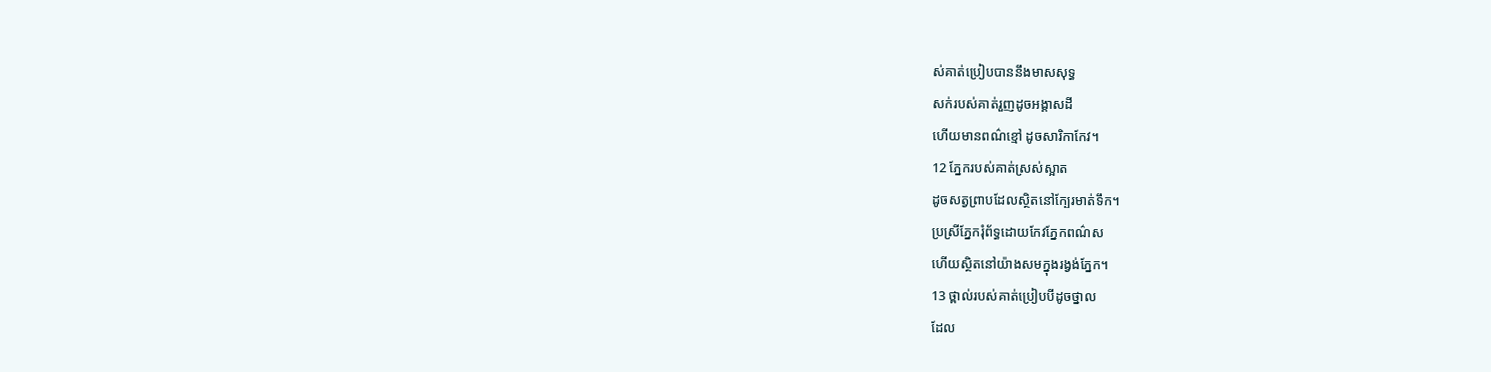ស់គាត់ប្រៀបបាននឹងមាសសុទ្ធ
សក់របស់គាត់រួញដូចអង្គាសដី
ហើយមានពណ៌ខ្មៅ ដូចសារិកាកែវ។
12 ភ្នែករបស់គាត់ស្រស់ស្អាត
ដូចសត្វព្រាបដែលស្ថិតនៅក្បែរមាត់ទឹក។
ប្រស្រីភ្នែករុំព័ទ្ធដោយកែវភ្នែកពណ៌ស
ហើយស្ថិតនៅយ៉ាងសមក្នុងរង្វង់ភ្នែក។
13 ថ្ពាល់របស់គាត់ប្រៀបបីដូចថ្នាល
ដែល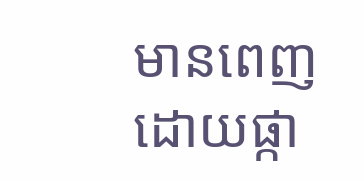មានពេញដោយផ្កា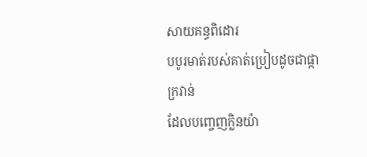សាយគន្ធពិដោរ
បបូរមាត់របស់គាត់ប្រៀបដូចជាផ្កាក្រវាន់
ដែលបញ្ចេញក្លិនយ៉ា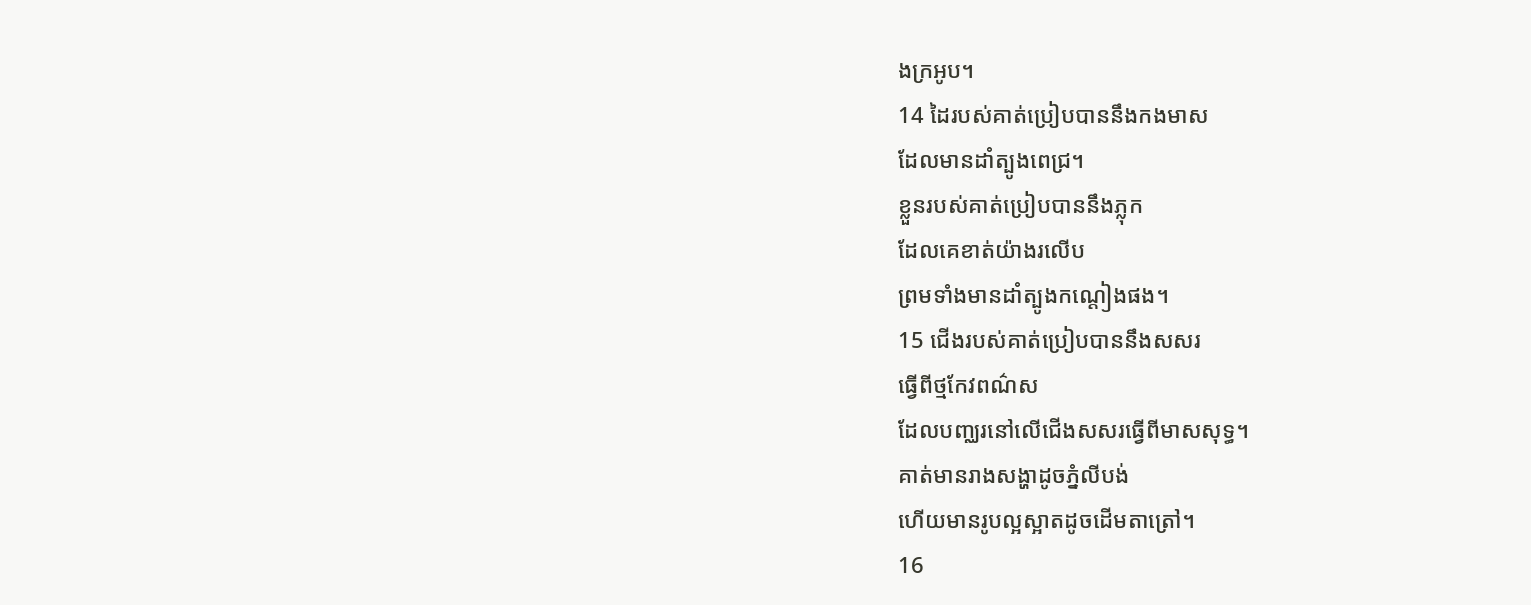ងក្រអូប។
14 ដៃរបស់គាត់ប្រៀបបាននឹងកងមាស
ដែលមានដាំត្បូងពេជ្រ។
ខ្លួនរបស់គាត់ប្រៀបបាននឹងភ្លុក
ដែលគេខាត់យ៉ាងរលើប
ព្រមទាំងមានដាំត្បូងកណ្ដៀងផង។
15 ជើងរបស់គាត់ប្រៀបបាននឹងសសរ
ធ្វើពីថ្មកែវពណ៌ស
ដែលបញ្ឈរនៅលើជើងសសរធ្វើពីមាសសុទ្ធ។
គាត់មានរាងសង្ហាដូចភ្នំលីបង់
ហើយមានរូបល្អស្អាតដូចដើមតាត្រៅ។
16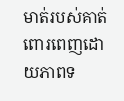មាត់របស់គាត់ពោរពេញដោយភាពទ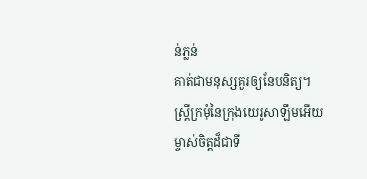ន់ភ្លន់
គាត់ជាមនុស្សគួរឲ្យនែបនិត្យ។
ស្ត្រីក្រមុំនៃក្រុងយេរូសាឡឹមអើយ
ម្ចាស់ចិត្តដ៏ជាទី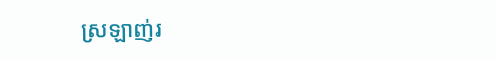ស្រឡាញ់រ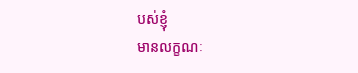បស់ខ្ញុំ
មានលក្ខណៈ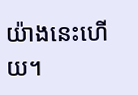យ៉ាងនេះហើយ។